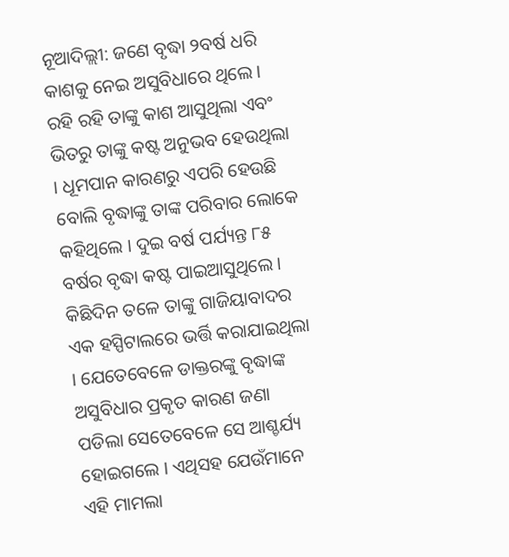ନୂଆଦିଲ୍ଲୀ: ଜଣେ ବୃଦ୍ଧା ୨ବର୍ଷ ଧରି କାଶକୁ ନେଇ ଅସୁବିଧାରେ ଥିଲେ । ରହି ରହି ତାଙ୍କୁ କାଶ ଆସୁଥିଲା ଏବଂ ଭିତରୁ ତାଙ୍କୁ କଷ୍ଟ ଅନୁଭବ ହେଉଥିଲା । ଧୂମପାନ କାରଣରୁ ଏପରି ହେଉଛି ବୋଲି ବୃଦ୍ଧାଙ୍କୁ ତାଙ୍କ ପରିବାର ଲୋକେ କହିଥିଲେ । ଦୁଇ ବର୍ଷ ପର୍ଯ୍ୟନ୍ତ ୮୫ ବର୍ଷର ବୃଦ୍ଧା କଷ୍ଟ ପାଇଆସୁଥିଲେ । କିଛିଦିନ ତଳେ ତାଙ୍କୁ ଗାଜିୟାବାଦର ଏକ ହସ୍ପିଟାଲରେ ଭର୍ତ୍ତି କରାଯାଇଥିଲା । ଯେତେବେଳେ ଡାକ୍ତରଙ୍କୁ ବୃଦ୍ଧାଙ୍କ ଅସୁବିଧାର ପ୍ରକୃତ କାରଣ ଜଣା ପଡିଲା ସେତେବେଳେ ସେ ଆଶ୍ଚର୍ଯ୍ୟ ହୋଇଗଲେ । ଏଥିସହ ଯେଉଁମାନେ ଏହି ମାମଲା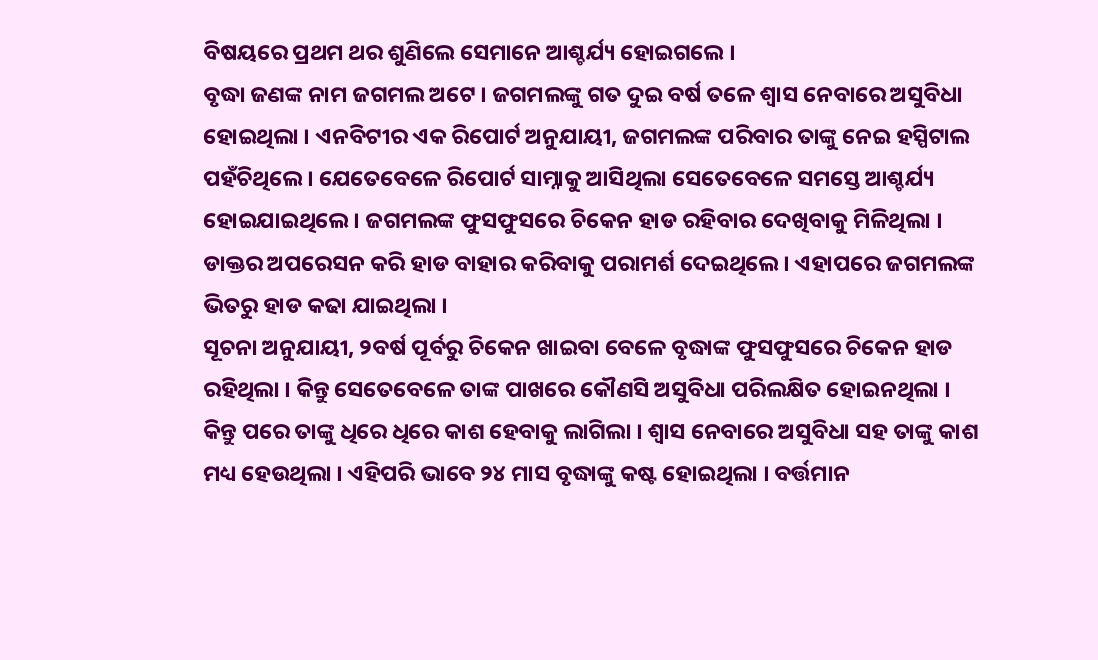ବିଷୟରେ ପ୍ରଥମ ଥର ଶୁଣିଲେ ସେମାନେ ଆଶ୍ଚର୍ଯ୍ୟ ହୋଇଗଲେ ।
ବୃଦ୍ଧା ଜଣଙ୍କ ନାମ ଜଗମଲ ଅଟେ । ଜଗମଲଙ୍କୁ ଗତ ଦୁଇ ବର୍ଷ ତଳେ ଶ୍ୱାସ ନେବାରେ ଅସୁବିଧା ହୋଇଥିଲା । ଏନବିଟୀର ଏକ ରିପୋର୍ଟ ଅନୁଯାୟୀ, ଜଗମଲଙ୍କ ପରିବାର ତାଙ୍କୁ ନେଇ ହସ୍ପିଟାଲ ପହଁଚିଥିଲେ । ଯେତେବେଳେ ରିପୋର୍ଟ ସାମ୍ନାକୁ ଆସିଥିଲା ସେତେବେଳେ ସମସ୍ତେ ଆଶ୍ଚର୍ଯ୍ୟ ହୋଇଯାଇଥିଲେ । ଜଗମଲଙ୍କ ଫୁସଫୁସରେ ଚିକେନ ହାଡ ରହିବାର ଦେଖିବାକୁ ମିଳିଥିଲା । ଡାକ୍ତର ଅପରେସନ କରି ହାଡ ବାହାର କରିବାକୁ ପରାମର୍ଶ ଦେଇଥିଲେ । ଏହାପରେ ଜଗମଲଙ୍କ ଭିତରୁ ହାଡ କଢା ଯାଇଥିଲା ।
ସୂଚନା ଅନୁଯାୟୀ, ୨ବର୍ଷ ପୂର୍ବରୁ ଚିକେନ ଖାଇବା ବେଳେ ବୃଦ୍ଧାଙ୍କ ଫୁସଫୁସରେ ଚିକେନ ହାଡ ରହିଥିଲା । କିନ୍ତୁ ସେତେବେଳେ ତାଙ୍କ ପାଖରେ କୌଣସି ଅସୁବିଧା ପରିଲକ୍ଷିତ ହୋଇନଥିଲା । କିନ୍ତୁ ପରେ ତାଙ୍କୁ ଧିରେ ଧିରେ କାଶ ହେବାକୁ ଲାଗିଲା । ଶ୍ୱାସ ନେବାରେ ଅସୁବିଧା ସହ ତାଙ୍କୁ କାଶ ମଧ୍ୟ ହେଉଥିଲା । ଏହିପରି ଭାବେ ୨୪ ମାସ ବୃଦ୍ଧାଙ୍କୁ କଷ୍ଟ ହୋଇଥିଲା । ବର୍ତ୍ତମାନ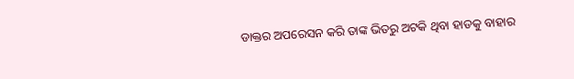ଡାକ୍ତର ଅପରେସନ କରି ତାଙ୍କ ଭିତରୁ ଅଟକି ଥିବା ହାଡକୁ ବାହାର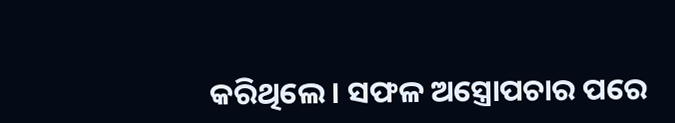କରିଥିଲେ । ସଫଳ ଅସ୍ତ୍ରୋପଚାର ପରେ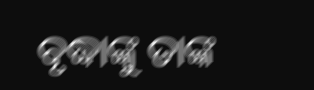ବୃଦ୍ଧାଙ୍କୁ ତାଙ୍କ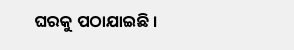ଘରକୁ ପଠାଯାଇଛି ।